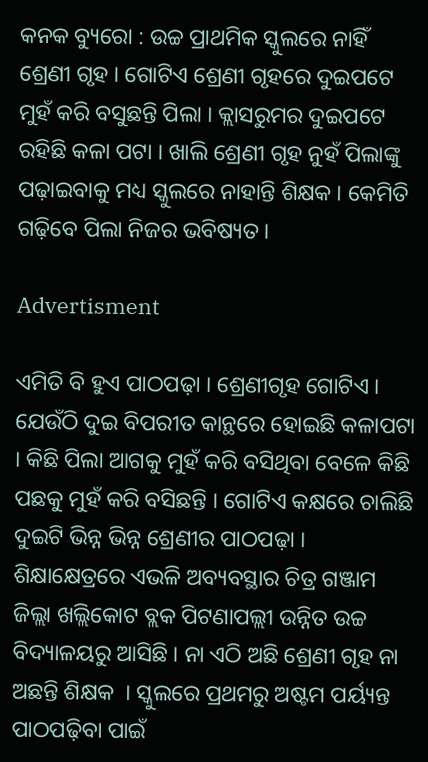କନକ ବ୍ୟୁରୋ : ଉଚ୍ଚ ପ୍ରାଥମିକ ସ୍କୁଲରେ ନାହିଁ ଶ୍ରେଣୀ ଗୃହ । ଗୋଟିଏ ଶ୍ରେଣୀ ଗୃହରେ ଦୁଇପଟେ ମୁହଁ କରି ବସୁଛନ୍ତି ପିଲା । କ୍ଲାସରୁମର ଦୁଇପଟେ ରହିଛି କଳା ପଟା । ଖାଲି ଶ୍ରେଣୀ ଗୃହ ନୁହଁ ପିଲାଙ୍କୁ ପଢ଼ାଇବାକୁ ମଧ୍ୟ ସ୍କୁଲରେ ନାହାନ୍ତି ଶିକ୍ଷକ । କେମିତି ଗଢ଼ିବେ ପିଲା ନିଜର ଭବିଷ୍ୟତ ।

Advertisment

ଏମିତି ବି ହୁଏ ପାଠପଢ଼ା । ଶ୍ରେଣୀଗୃହ ଗୋଟିଏ । ଯେଉଁଠି ଦୁଇ ବିପରୀତ କାନ୍ଥରେ ହୋଇଛି କଳାପଟା । କିଛି ପିଲା ଆଗକୁ ମୁହଁ କରି ବସିଥିବା ବେଳେ କିଛି ପଛକୁ ମୁହଁ କରି ବସିଛନ୍ତି । ଗୋଟିଏ କକ୍ଷରେ ଚାଲିଛି ଦୁଇଟି ଭିନ୍ନ ଭିନ୍ନ ଶ୍ରେଣୀର ପାଠପଢ଼ା । ଶିକ୍ଷାକ୍ଷେତ୍ରରେ ଏଭଳି ଅବ୍ୟବସ୍ଥାର ଚିତ୍ର ଗଞ୍ଜାମ ଜିଲ୍ଲା ଖଲ୍ଲିକୋଟ ବ୍ଲକ ପିଟଣାପଲ୍ଲୀ ଉନ୍ନିତ ଉଚ୍ଚ ବିଦ୍ୟାଳୟରୁ ଆସିଛି । ନା ଏଠି ଅଛି ଶ୍ରେଣୀ ଗୃହ ନା ଅଛନ୍ତି ଶିକ୍ଷକ  । ସ୍କୁଲରେ ପ୍ରଥମରୁ ଅଷ୍ଟମ ପର୍ୟ୍ୟନ୍ତ ପାଠପଢ଼ିବା ପାଇଁ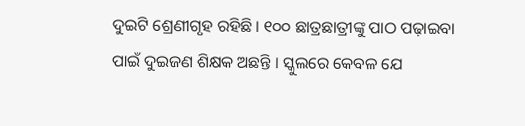ଦୁଇଟି ଶ୍ରେଣୀଗୃହ ରହିଛି । ୧୦୦ ଛାତ୍ରଛାତ୍ରୀଙ୍କୁ ପାଠ ପଢ଼ାଇବା ପାଇଁ ଦୁଇଜଣ ଶିକ୍ଷକ ଅଛନ୍ତି । ସ୍କୁଲରେ କେବଳ ଯେ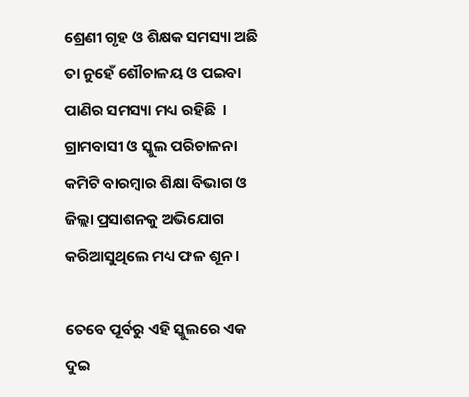ଶ୍ରେଣୀ ଗୃହ ଓ ଶିକ୍ଷକ ସମସ୍ୟା ଅଛି ତା ନୁହେଁ ଶୌଚାଳୟ ଓ ପଇବା ପାଣିର ସମସ୍ୟା ମଧ୍ୟ ରହିଛି  । ଗ୍ରାମବାସୀ ଓ ସ୍କୁଲ ପରିଚାଳନା କମିଟି ବାରମ୍ବାର ଶିକ୍ଷା ବିଭାଗ ଓ ଜିଲ୍ଲା ପ୍ରସାଶନକୁ ଅଭିଯୋଗ କରିଆସୁଥିଲେ ମଧ୍ୟ ଫଳ ଶୂନ ।

ତେବେ ପୂର୍ବରୁ ଏହି ସ୍କୁଲରେ ଏକ ଦୁଇ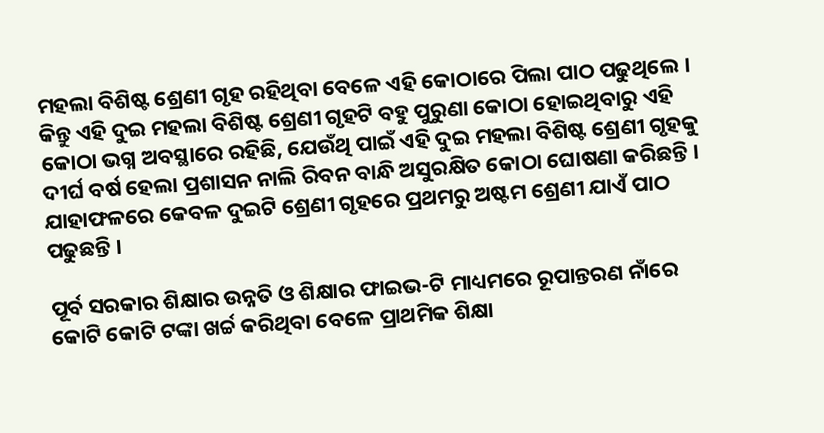ମହଲା ବିଶିଷ୍ଟ ଶ୍ରେଣୀ ଗୃହ ରହିଥିବା ବେଳେ ଏହି କୋଠାରେ ପିଲା ପାଠ ପଢୁଥିଲେ । କିନ୍ତୁ ଏହି ଦୁଇ ମହଲା ବିଶିଷ୍ଟ ଶ୍ରେଣୀ ଗୃହଟି ବହୁ ପୁରୁଣା କୋଠା ହୋଇଥିବାରୁ ଏହି କୋଠା ଭଗ୍ନ ଅବସ୍ଥାରେ ରହିଛି, ଯେଉଁଥି ପାଇଁ ଏହି ଦୁଇ ମହଲା ବିଶିଷ୍ଟ ଶ୍ରେଣୀ ଗୃହକୁ ଦୀର୍ଘ ବର୍ଷ ହେଲା ପ୍ରଶାସନ ନାଲି ରିବନ ବାନ୍ଧି ଅସୁରକ୍ଷିତ କୋଠା ଘୋଷଣା କରିଛନ୍ତି । ଯାହାଫଳରେ କେବଳ ଦୁଇଟି ଶ୍ରେଣୀ ଗୃହରେ ପ୍ରଥମରୁ ଅଷ୍ଟମ ଶ୍ରେଣୀ ଯାଏଁ ପାଠ ପଢୁଛନ୍ତି ।

ପୂର୍ବ ସରକାର ଶିକ୍ଷାର ଉନ୍ନତି ଓ ଶିକ୍ଷାର ଫାଇଭ-ଟି ମାଧ୍ୟମରେ ରୂପାନ୍ତରଣ ନାଁରେ କୋଟି କୋଟି ଟଙ୍କା ଖର୍ଚ୍ଚ କରିଥିବା ବେଳେ ପ୍ରାଥମିକ ଶିକ୍ଷା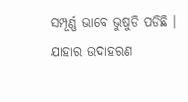ସମ୍ପୂର୍ଣ୍ଣ ଭାବେ ଭୁଷୁଡି ପଡିଛି । ଯାହାର ଉଦାହରଣ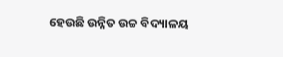ହେଉଛି ଉନ୍ନିତ ଉଚ୍ଚ ବିଦ୍ୟାଳୟ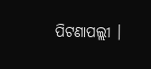ପିଟଣାପଲ୍ଲୀ ।